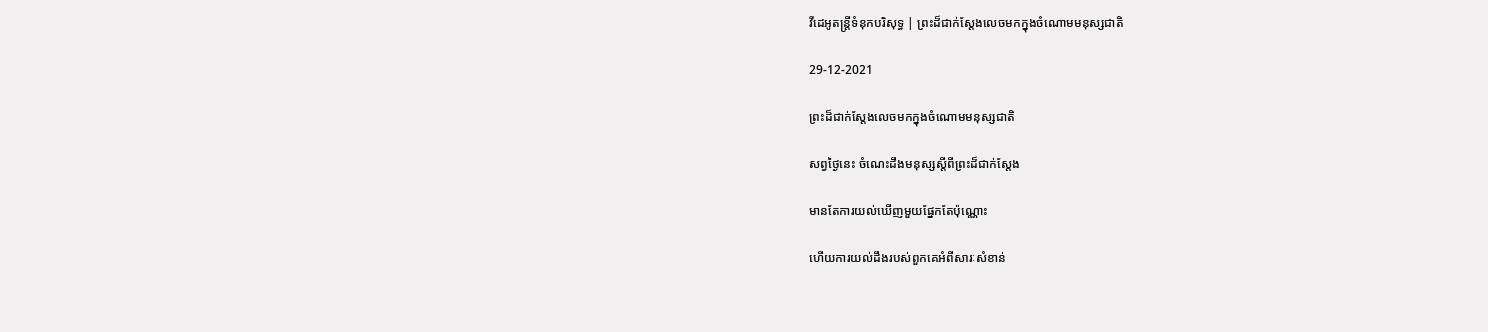វីដេអូតន្រ្តីទំនុកបរិសុទ្ធ | ព្រះដ៏ជាក់ស្ដែងលេចមកក្នុងចំណោមមនុស្សជាតិ

29-12-2021

ព្រះដ៏ជាក់ស្ដែងលេចមកក្នុងចំណោមមនុស្សជាតិ

សព្វថ្ងៃនេះ ចំណេះដឹងមនុស្សស្ដីពីព្រះដ៏ជាក់ស្ដែង

មានតែការយល់ឃើញមួយផ្នែកតែប៉ុណ្ណោះ

ហើយការយល់ដឹងរបស់ពួកគេអំពីសារៈសំខាន់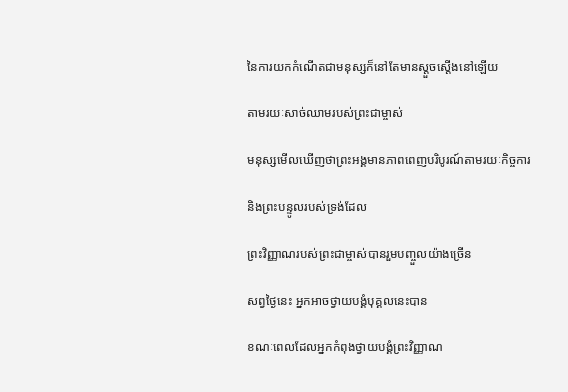នៃការយកកំណើតជាមនុស្សក៏នៅតែមានស្ដួចស្ដើងនៅឡើយ

តាមរយៈសាច់ឈាមរបស់ព្រះជាម្ចាស់

មនុស្សមើលឃើញថាព្រះអង្គមានភាពពេញបរិបូរណ៍តាមរយៈកិច្ចការ

និងព្រះបន្ទូលរបស់ទ្រង់ដែល

ព្រះវិញ្ញាណរបស់ព្រះជាម្ចាស់បានរួមបញ្ចួលយ៉ាងច្រើន

សព្វថ្ងៃនេះ អ្នកអាចថ្វាយបង្គំបុគ្គលនេះបាន

ខណៈពេលដែលអ្នកកំពុងថ្វាយបង្គំព្រះវិញ្ញាណ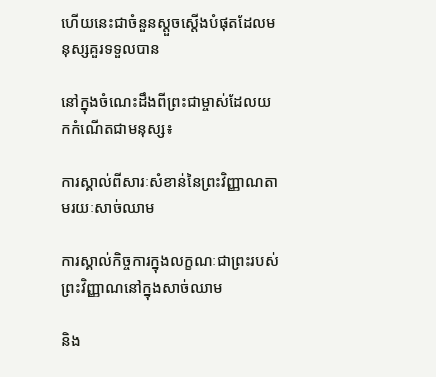ហើយនេះជាចំនួនស្ដួចស្ដើងបំផុតដែលមនុស្សគួរទទួលបាន

នៅក្នុងចំណេះដឹងពីព្រះជាម្ចាស់ដែលយកកំណើតជាមនុស្ស៖

ការស្គាល់ពីសារៈសំខាន់នៃព្រះវិញ្ញាណតាមរយៈសាច់ឈាម

ការស្គាល់កិច្ចការក្នុងលក្ខណៈជាព្រះរបស់ព្រះវិញ្ញាណនៅក្នុងសាច់ឈាម

និង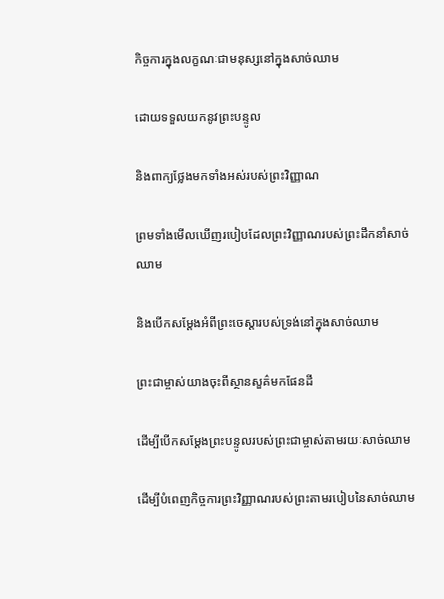កិច្ចការក្នុងលក្ខណៈជាមនុស្សនៅក្នុងសាច់ឈាម

ដោយទទួលយកនូវព្រះបន្ទូល

និងពាក្យថ្លែងមកទាំងអស់របស់ព្រះវិញ្ញាណ

ព្រមទាំងមើលឃើញរបៀបដែលព្រះវិញ្ញាណរបស់ព្រះដឹកនាំសាច់ឈាម

និងបើកសម្ដែងអំពីព្រះចេស្ដារបស់ទ្រង់នៅក្នុងសាច់ឈាម

ព្រះជាម្ចាស់យាងចុះពីស្ថានសួគ៌មកផែនដី

ដើម្បីបើកសម្ដែងព្រះបន្ទូលរបស់ព្រះជាម្ចាស់តាមរយៈសាច់ឈាម

ដើម្បីបំពេញកិច្ចការព្រះវិញ្ញាណរបស់ព្រះតាមរបៀបនៃសាច់ឈាម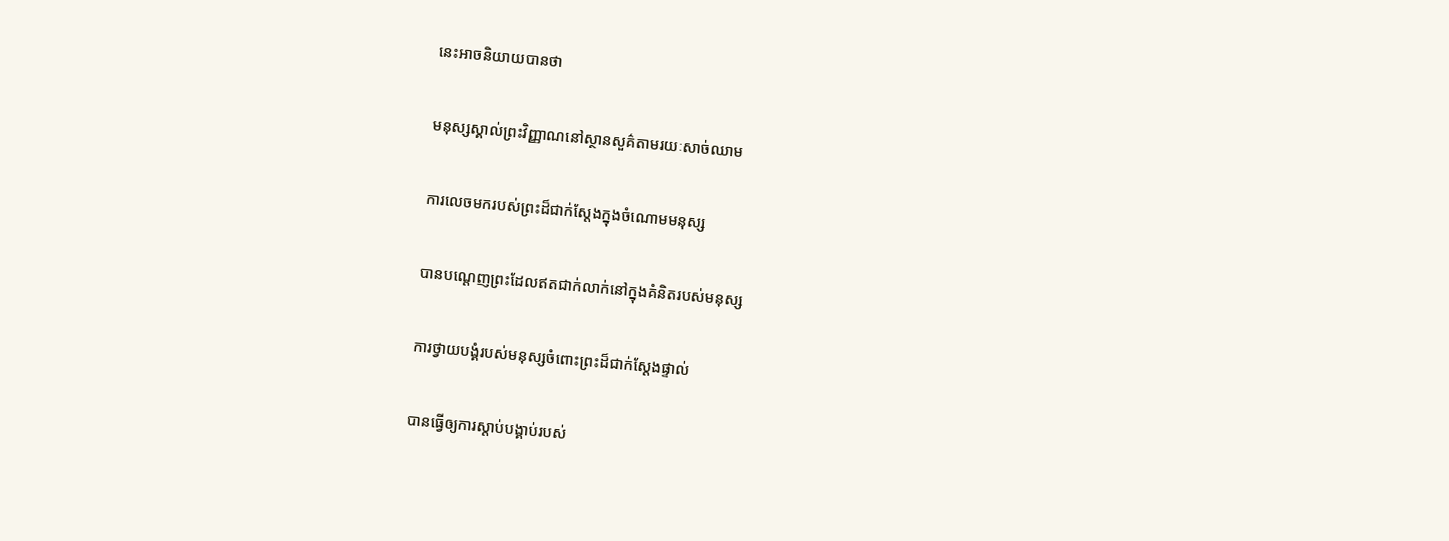នេះអាចនិយាយបានថា

មនុស្សស្គាល់ព្រះវិញ្ញាណនៅស្ថានសួគ៌តាមរយៈសាច់ឈាម

ការលេចមករបស់ព្រះដ៏ជាក់ស្ដែងក្នុងចំណោមមនុស្ស

បានបណ្ដេញព្រះដែលឥតជាក់លាក់នៅក្នុងគំនិតរបស់មនុស្ស

ការថ្វាយបង្គំរបស់មនុស្សចំពោះព្រះដ៏ជាក់ស្ដែងផ្ទាល់

បានធ្វើឲ្យការស្ដាប់បង្គាប់របស់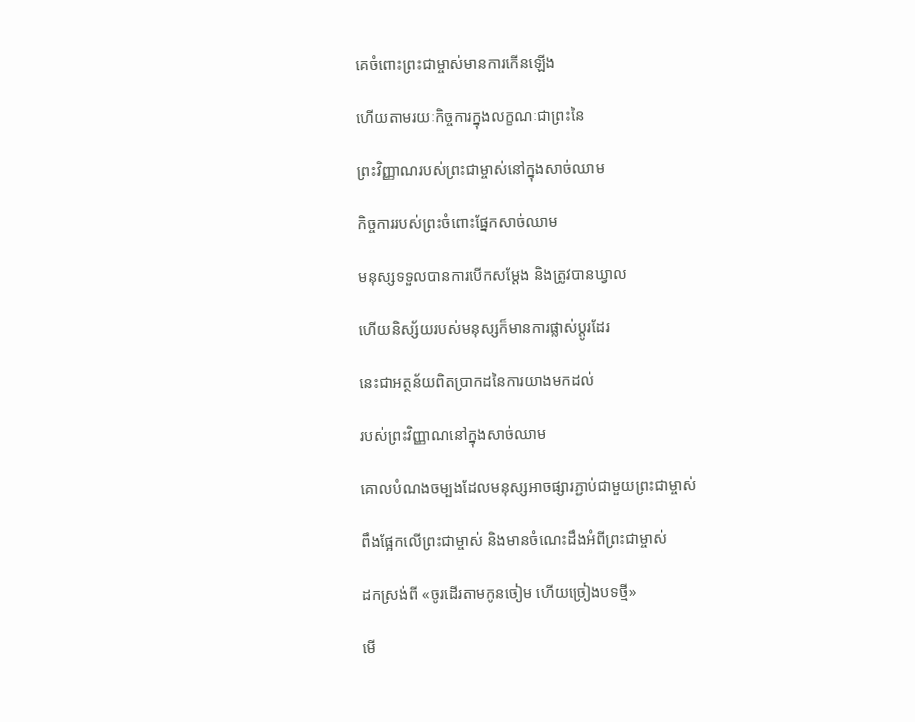គេចំពោះព្រះជាម្ចាស់មានការកើនឡើង

ហើយតាមរយៈកិច្ចការក្នុងលក្ខណៈជាព្រះនៃ

ព្រះវិញ្ញាណរបស់ព្រះជាម្ចាស់នៅក្នុងសាច់ឈាម

កិច្ចការរបស់ព្រះចំពោះផ្នែកសាច់ឈាម

មនុស្សទទួលបានការបើកសម្ដែង និងត្រូវបានឃ្វាល

ហើយនិស្ស័យរបស់មនុស្សក៏មានការផ្លាស់ប្ដូរដែរ

នេះជាអត្ថន័យពិតប្រាកដនៃការយាងមកដល់

របស់ព្រះវិញ្ញាណនៅក្នុងសាច់ឈាម

គោលបំណងចម្បងដែលមនុស្សអាចផ្សារភ្ជាប់ជាមួយព្រះជាម្ចាស់

ពឹងផ្អែកលើព្រះជាម្ចាស់ និងមានចំណេះដឹងអំពីព្រះជាម្ចាស់

ដកស្រង់ពី «ចូរដើរតាមកូនចៀម ហើយច្រៀងបទថ្មី»

មើ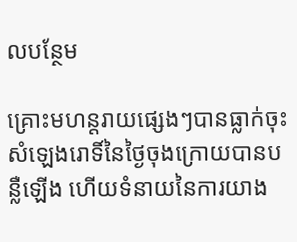លបន្ថែម

គ្រោះមហន្តរាយផ្សេងៗបានធ្លាក់ចុះ សំឡេងរោទិ៍នៃថ្ងៃចុងក្រោយបានបន្លឺឡើង ហើយទំនាយនៃការយាង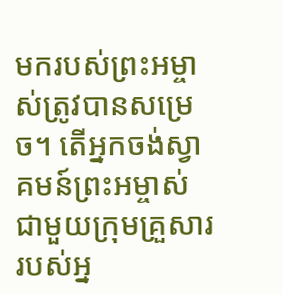មករបស់ព្រះអម្ចាស់ត្រូវបានសម្រេច។ តើអ្នកចង់ស្វាគមន៍ព្រះអម្ចាស់ជាមួយក្រុមគ្រួសាររបស់អ្ន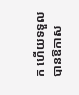ក ហើយទទួលបានឱកាស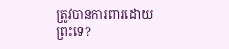ត្រូវបានការពារដោយព្រះទេ?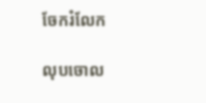ចែករំលែក

លុបចោល